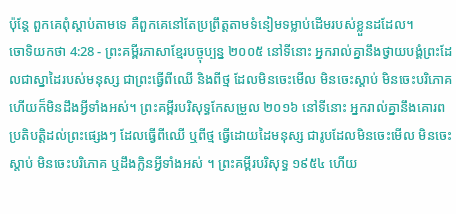ប៉ុន្តែ ពួកគេពុំស្ដាប់តាមទេ គឺពួកគេនៅតែប្រព្រឹត្តតាមទំនៀមទម្លាប់ដើមរបស់ខ្លួនដដែល។
ចោទិយកថា 4:28 - ព្រះគម្ពីរភាសាខ្មែរបច្ចុប្បន្ន ២០០៥ នៅទីនោះ អ្នករាល់គ្នានឹងថ្វាយបង្គំព្រះដែលជាស្នាដៃរបស់មនុស្ស ជាព្រះធ្វើពីឈើ និងពីថ្ម ដែលមិនចេះមើល មិនចេះស្ដាប់ មិនចេះបរិភោគ ហើយក៏មិនដឹងអ្វីទាំងអស់។ ព្រះគម្ពីរបរិសុទ្ធកែសម្រួល ២០១៦ នៅទីនោះ អ្នករាល់គ្នានឹងគោរពប្រតិបត្តិដល់ព្រះផ្សេងៗ ដែលធ្វើពីឈើ ឬពីថ្ម ធ្វើដោយដៃមនុស្ស ជារូបដែលមិនចេះមើល មិនចេះស្តាប់ មិនចេះបរិភោគ ឬដឹងក្លិនអ្វីទាំងអស់ ។ ព្រះគម្ពីរបរិសុទ្ធ ១៩៥៤ ហើយ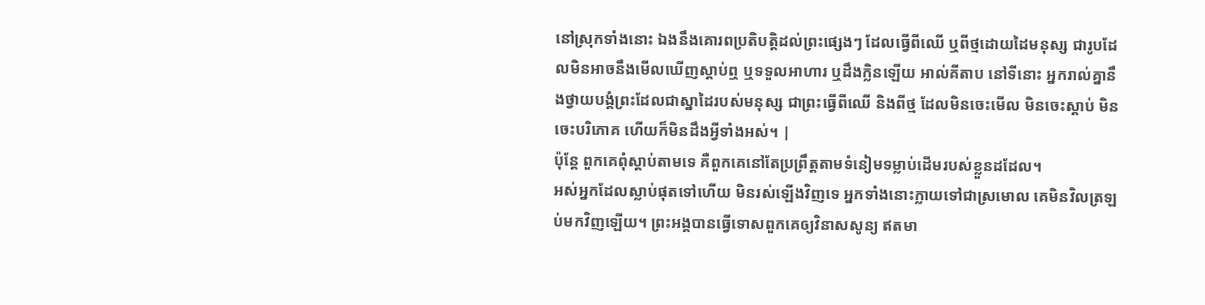នៅស្រុកទាំងនោះ ឯងនឹងគោរពប្រតិបត្តិដល់ព្រះផ្សេងៗ ដែលធ្វើពីឈើ ឬពីថ្មដោយដៃមនុស្ស ជារូបដែលមិនអាចនឹងមើលឃើញស្តាប់ឮ ឬទទួលអាហារ ឬដឹងក្លិនឡើយ អាល់គីតាប នៅទីនោះ អ្នករាល់គ្នានឹងថ្វាយបង្គំព្រះដែលជាស្នាដៃរបស់មនុស្ស ជាព្រះធ្វើពីឈើ និងពីថ្ម ដែលមិនចេះមើល មិនចេះស្តាប់ មិនចេះបរិភោគ ហើយក៏មិនដឹងអ្វីទាំងអស់។ |
ប៉ុន្តែ ពួកគេពុំស្ដាប់តាមទេ គឺពួកគេនៅតែប្រព្រឹត្តតាមទំនៀមទម្លាប់ដើមរបស់ខ្លួនដដែល។
អស់អ្នកដែលស្លាប់ផុតទៅហើយ មិនរស់ឡើងវិញទេ អ្នកទាំងនោះក្លាយទៅជាស្រមោល គេមិនវិលត្រឡប់មកវិញឡើយ។ ព្រះអង្គបានធ្វើទោសពួកគេឲ្យវិនាសសូន្យ ឥតមា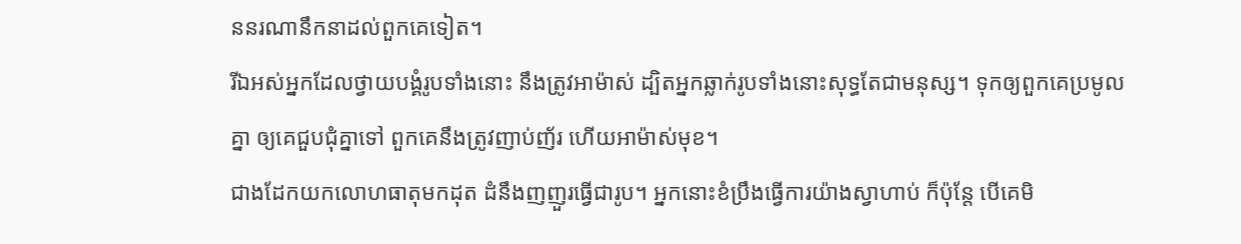ននរណានឹកនាដល់ពួកគេទៀត។
រីឯអស់អ្នកដែលថ្វាយបង្គំរូបទាំងនោះ នឹងត្រូវអាម៉ាស់ ដ្បិតអ្នកឆ្លាក់រូបទាំងនោះសុទ្ធតែជាមនុស្ស។ ទុកឲ្យពួកគេប្រមូលគ្នា ឲ្យគេជួបជុំគ្នាទៅ ពួកគេនឹងត្រូវញាប់ញ័រ ហើយអាម៉ាស់មុខ។
ជាងដែកយកលោហធាតុមកដុត ដំនឹងញញួរធ្វើជារូប។ អ្នកនោះខំប្រឹងធ្វើការយ៉ាងស្វាហាប់ ក៏ប៉ុន្តែ បើគេមិ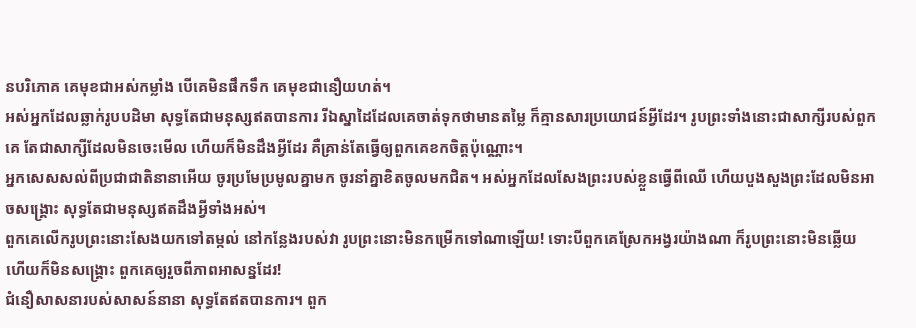នបរិភោគ គេមុខជាអស់កម្លាំង បើគេមិនផឹកទឹក គេមុខជានឿយហត់។
អស់អ្នកដែលឆ្លាក់រូបបដិមា សុទ្ធតែជាមនុស្សឥតបានការ រីឯស្នាដៃដែលគេចាត់ទុកថាមានតម្លៃ ក៏គ្មានសារប្រយោជន៍អ្វីដែរ។ រូបព្រះទាំងនោះជាសាក្សីរបស់ពួកគេ តែជាសាក្សីដែលមិនចេះមើល ហើយក៏មិនដឹងអ្វីដែរ គឺគ្រាន់តែធ្វើឲ្យពួកគេខកចិត្តប៉ុណ្ណោះ។
អ្នកសេសសល់ពីប្រជាជាតិនានាអើយ ចូរប្រមែប្រមូលគ្នាមក ចូរនាំគ្នាខិតចូលមកជិត។ អស់អ្នកដែលសែងព្រះរបស់ខ្លួនធ្វើពីឈើ ហើយបួងសួងព្រះដែលមិនអាចសង្គ្រោះ សុទ្ធតែជាមនុស្សឥតដឹងអ្វីទាំងអស់។
ពួកគេលើករូបព្រះនោះសែងយកទៅតម្កល់ នៅកន្លែងរបស់វា រូបព្រះនោះមិនកម្រើកទៅណាឡើយ! ទោះបីពួកគេស្រែកអង្វរយ៉ាងណា ក៏រូបព្រះនោះមិនឆ្លើយ ហើយក៏មិនសង្គ្រោះ ពួកគេឲ្យរួចពីភាពអាសន្នដែរ!
ជំនឿសាសនារបស់សាសន៍នានា សុទ្ធតែឥតបានការ។ ពួក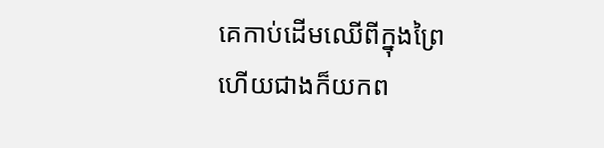គេកាប់ដើមឈើពីក្នុងព្រៃ ហើយជាងក៏យកព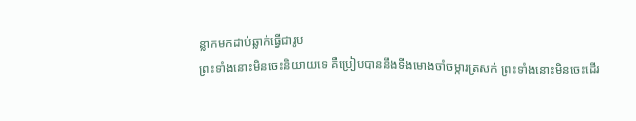ន្លាកមកដាប់ឆ្លាក់ធ្វើជារូប
ព្រះទាំងនោះមិនចេះនិយាយទេ គឺប្រៀបបាននឹងទីងមោងចាំចម្ការត្រសក់ ព្រះទាំងនោះមិនចេះដើរ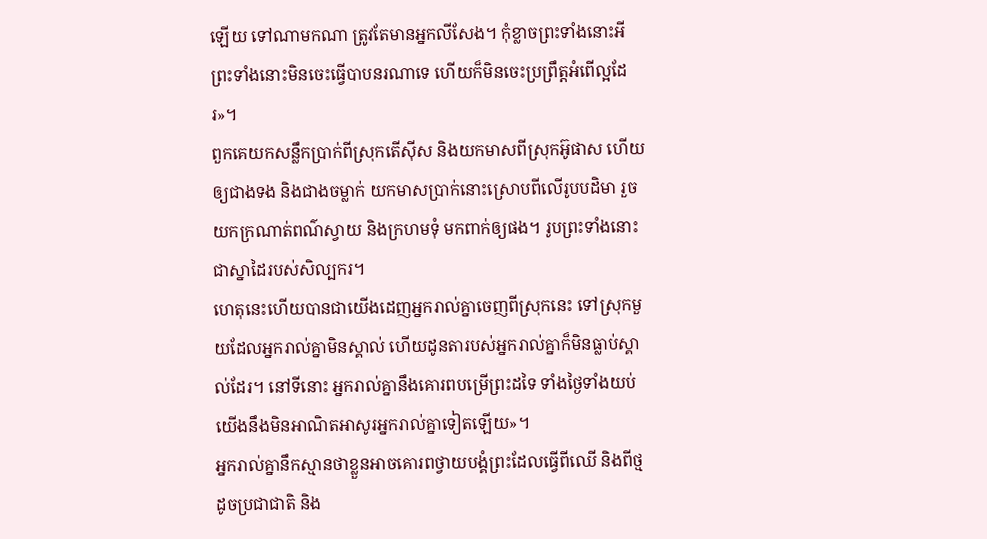ឡើយ ទៅណាមកណា ត្រូវតែមានអ្នកលីសែង។ កុំខ្លាចព្រះទាំងនោះអី ព្រះទាំងនោះមិនចេះធ្វើបាបនរណាទេ ហើយក៏មិនចេះប្រព្រឹត្តអំពើល្អដែរ»។
ពួកគេយកសន្លឹកប្រាក់ពីស្រុកតើស៊ីស និងយកមាសពីស្រុកអ៊ូផាស ហើយឲ្យជាងទង និងជាងចម្លាក់ យកមាសប្រាក់នោះស្រោបពីលើរូបបដិមា រួចយកក្រណាត់ពណ៌ស្វាយ និងក្រហមទុំ មកពាក់ឲ្យផង។ រូបព្រះទាំងនោះជាស្នាដៃរបស់សិល្បករ។
ហេតុនេះហើយបានជាយើងដេញអ្នករាល់គ្នាចេញពីស្រុកនេះ ទៅស្រុកមួយដែលអ្នករាល់គ្នាមិនស្គាល់ ហើយដូនតារបស់អ្នករាល់គ្នាក៏មិនធ្លាប់ស្គាល់ដែរ។ នៅទីនោះ អ្នករាល់គ្នានឹងគោរពបម្រើព្រះដទៃ ទាំងថ្ងៃទាំងយប់ យើងនឹងមិនអាណិតអាសូរអ្នករាល់គ្នាទៀតឡើយ»។
អ្នករាល់គ្នានឹកស្មានថាខ្លួនអាចគោរពថ្វាយបង្គំព្រះដែលធ្វើពីឈើ និងពីថ្ម ដូចប្រជាជាតិ និង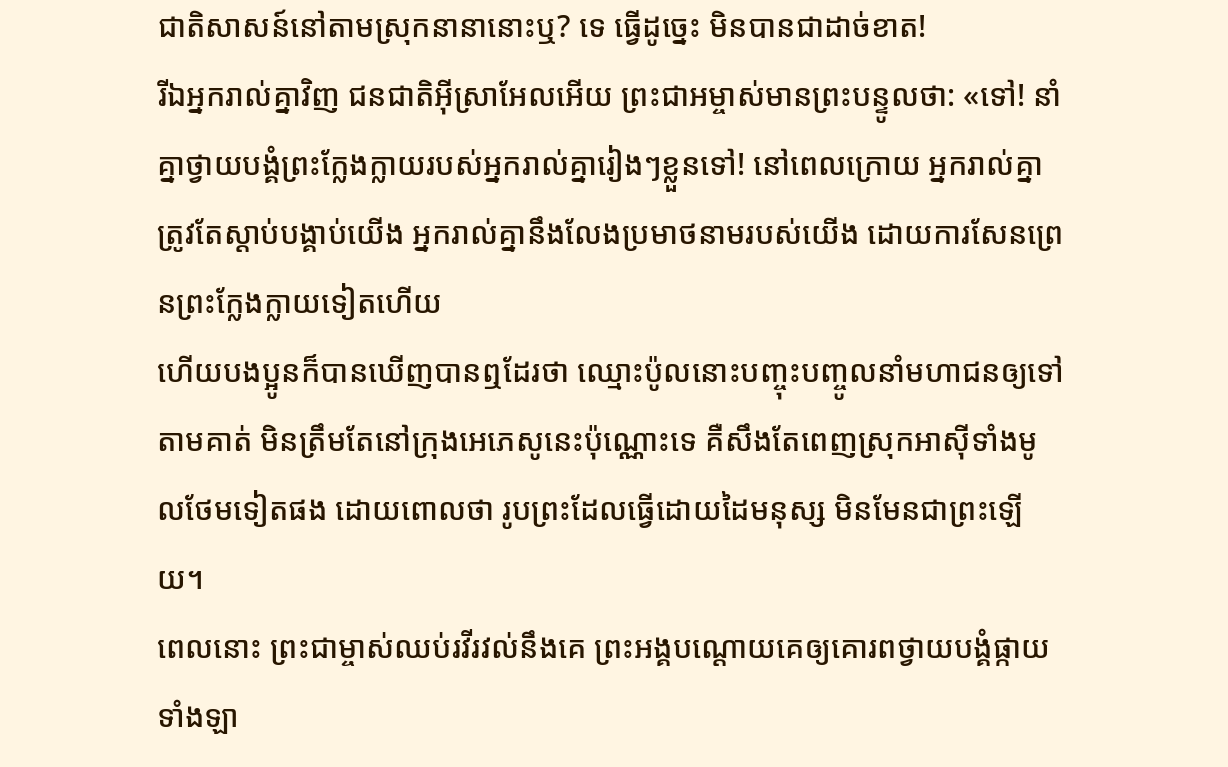ជាតិសាសន៍នៅតាមស្រុកនានានោះឬ? ទេ ធ្វើដូច្នេះ មិនបានជាដាច់ខាត!
រីឯអ្នករាល់គ្នាវិញ ជនជាតិអ៊ីស្រាអែលអើយ ព្រះជាអម្ចាស់មានព្រះបន្ទូលថា: «ទៅ! នាំគ្នាថ្វាយបង្គំព្រះក្លែងក្លាយរបស់អ្នករាល់គ្នារៀងៗខ្លួនទៅ! នៅពេលក្រោយ អ្នករាល់គ្នាត្រូវតែស្ដាប់បង្គាប់យើង អ្នករាល់គ្នានឹងលែងប្រមាថនាមរបស់យើង ដោយការសែនព្រេនព្រះក្លែងក្លាយទៀតហើយ
ហើយបងប្អូនក៏បានឃើញបានឮដែរថា ឈ្មោះប៉ូលនោះបញ្ចុះបញ្ចូលនាំមហាជនឲ្យទៅតាមគាត់ មិនត្រឹមតែនៅក្រុងអេភេសូនេះប៉ុណ្ណោះទេ គឺសឹងតែពេញស្រុកអាស៊ីទាំងមូលថែមទៀតផង ដោយពោលថា រូបព្រះដែលធ្វើដោយដៃមនុស្ស មិនមែនជាព្រះឡើយ។
ពេលនោះ ព្រះជាម្ចាស់ឈប់រវីរវល់នឹងគេ ព្រះអង្គបណ្ដោយគេឲ្យគោរពថ្វាយបង្គំផ្កាយទាំងឡា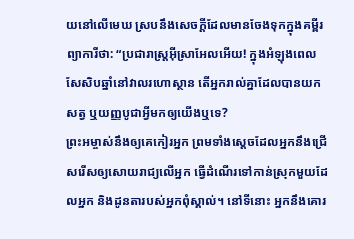យនៅលើមេឃ ស្របនឹងសេចក្ដីដែលមានចែងទុកក្នុងគម្ពីរព្យាការីថា: “ប្រជារាស្ដ្រអ៊ីស្រាអែលអើយ! ក្នុងអំឡុងពេលសែសិបឆ្នាំនៅវាលរហោស្ថាន តើអ្នករាល់គ្នាដែលបានយកសត្វ ឬយញ្ញបូជាអ្វីមកឲ្យយើងឬទេ?
ព្រះអម្ចាស់នឹងឲ្យគេកៀរអ្នក ព្រមទាំងស្ដេចដែលអ្នកនឹងជ្រើសរើសឲ្យសោយរាជ្យលើអ្នក ធ្វើដំណើរទៅកាន់ស្រុកមួយដែលអ្នក និងដូនតារបស់អ្នកពុំស្គាល់។ នៅទីនោះ អ្នកនឹងគោរ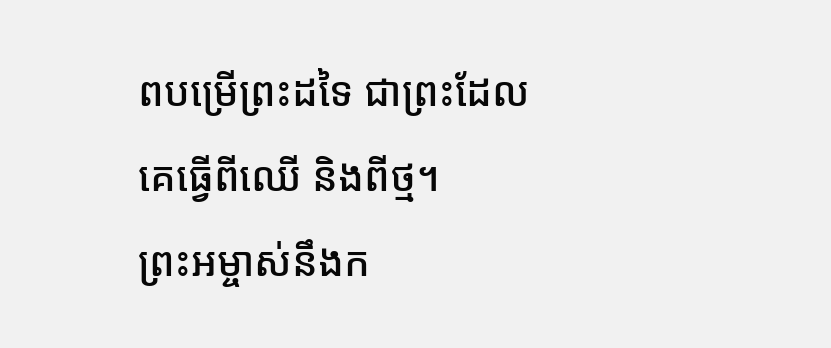ពបម្រើព្រះដទៃ ជាព្រះដែលគេធ្វើពីឈើ និងពីថ្ម។
ព្រះអម្ចាស់នឹងក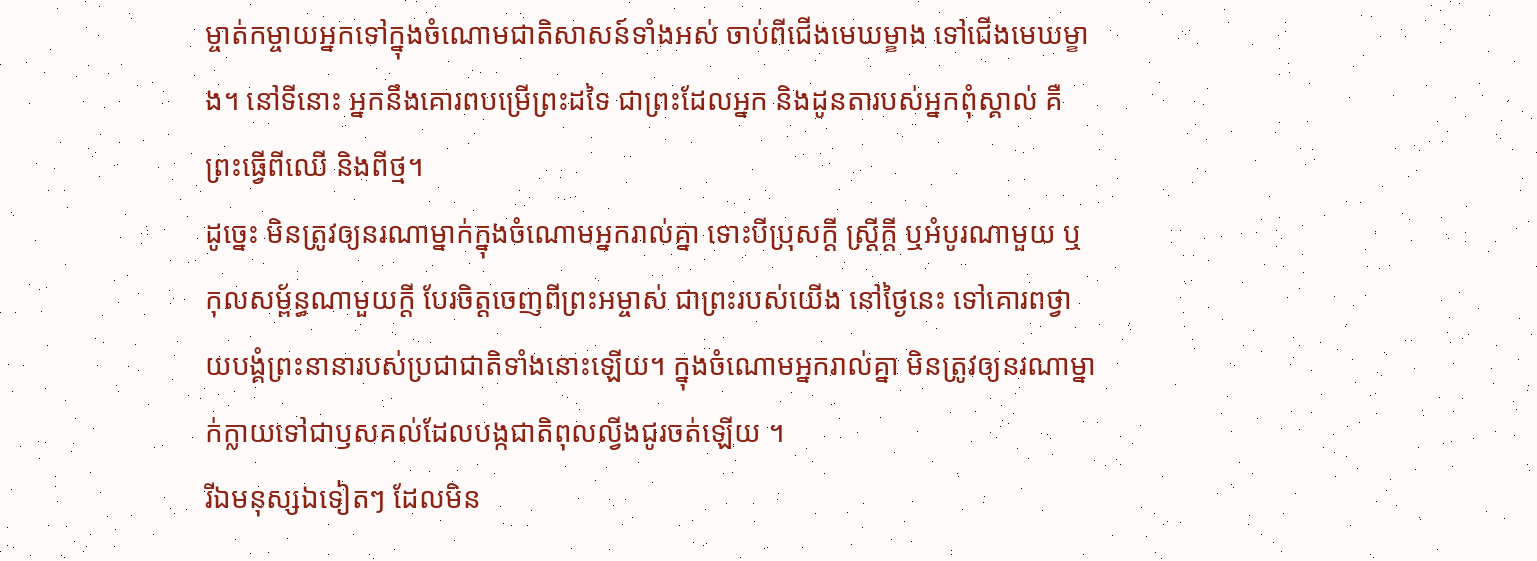ម្ចាត់កម្ចាយអ្នកទៅក្នុងចំណោមជាតិសាសន៍ទាំងអស់ ចាប់ពីជើងមេឃម្ខាង ទៅជើងមេឃម្ខាង។ នៅទីនោះ អ្នកនឹងគោរពបម្រើព្រះដទៃ ជាព្រះដែលអ្នក និងដូនតារបស់អ្នកពុំស្គាល់ គឺព្រះធ្វើពីឈើ និងពីថ្ម។
ដូច្នេះ មិនត្រូវឲ្យនរណាម្នាក់ក្នុងចំណោមអ្នករាល់គ្នា ទោះបីប្រុសក្ដី ស្ត្រីក្ដី ឬអំបូរណាមួយ ឬកុលសម្ព័ន្ធណាមួយក្ដី បែរចិត្តចេញពីព្រះអម្ចាស់ ជាព្រះរបស់យើង នៅថ្ងៃនេះ ទៅគោរពថ្វាយបង្គំព្រះនានារបស់ប្រជាជាតិទាំងនោះឡើយ។ ក្នុងចំណោមអ្នករាល់គ្នា មិនត្រូវឲ្យនរណាម្នាក់ក្លាយទៅជាឫសគល់ដែលបង្កជាតិពុលល្វីងជូរចត់ឡើយ ។
រីឯមនុស្សឯទៀតៗ ដែលមិន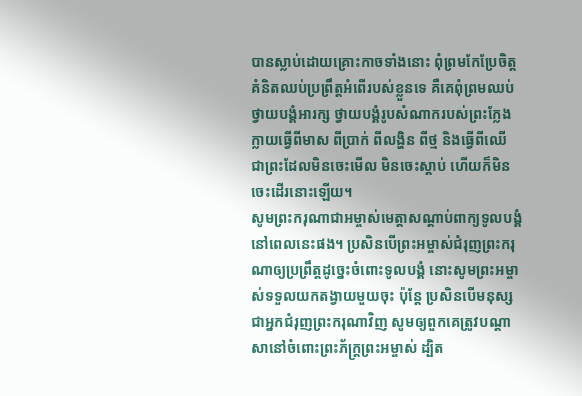បានស្លាប់ដោយគ្រោះកាចទាំងនោះ ពុំព្រមកែប្រែចិត្តគំនិតឈប់ប្រព្រឹត្តអំពើរបស់ខ្លួនទេ គឺគេពុំព្រមឈប់ថ្វាយបង្គំអារក្ស ថ្វាយបង្គំរូបសំណាករបស់ព្រះក្លែងក្លាយធ្វើពីមាស ពីប្រាក់ ពីលង្ហិន ពីថ្ម និងធ្វើពីឈើ ជាព្រះដែលមិនចេះមើល មិនចេះស្ដាប់ ហើយក៏មិនចេះដើរនោះឡើយ។
សូមព្រះករុណាជាអម្ចាស់មេត្តាសណ្ដាប់ពាក្យទូលបង្គំ នៅពេលនេះផង។ ប្រសិនបើព្រះអម្ចាស់ជំរុញព្រះករុណាឲ្យប្រព្រឹត្តដូច្នេះចំពោះទូលបង្គំ នោះសូមព្រះអម្ចាស់ទទួលយកតង្វាយមួយចុះ ប៉ុន្តែ ប្រសិនបើមនុស្សជាអ្នកជំរុញព្រះករុណាវិញ សូមឲ្យពួកគេត្រូវបណ្ដាសានៅចំពោះព្រះភ័ក្ត្រព្រះអម្ចាស់ ដ្បិត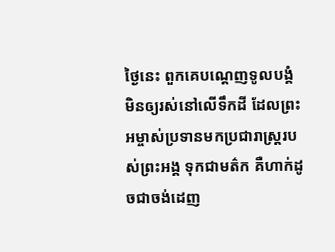ថ្ងៃនេះ ពួកគេបណ្ដេញទូលបង្គំមិនឲ្យរស់នៅលើទឹកដី ដែលព្រះអម្ចាស់ប្រទានមកប្រជារាស្ត្ររបស់ព្រះអង្គ ទុកជាមត៌ក គឺហាក់ដូចជាចង់ដេញ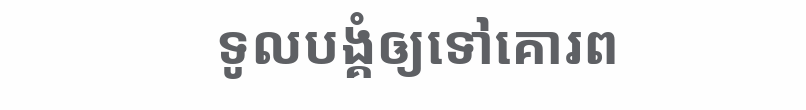ទូលបង្គំឲ្យទៅគោរព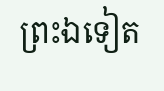ព្រះឯទៀត